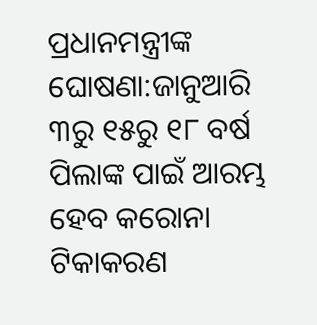ପ୍ରଧାନମନ୍ତ୍ରୀଙ୍କ ଘୋଷଣା:ଜାନୁଆରି ୩ରୁ ୧୫ରୁ ୧୮ ବର୍ଷ ପିଲାଙ୍କ ପାଇଁ ଆରମ୍ଭ ହେବ କରୋନା ଟିକାକରଣ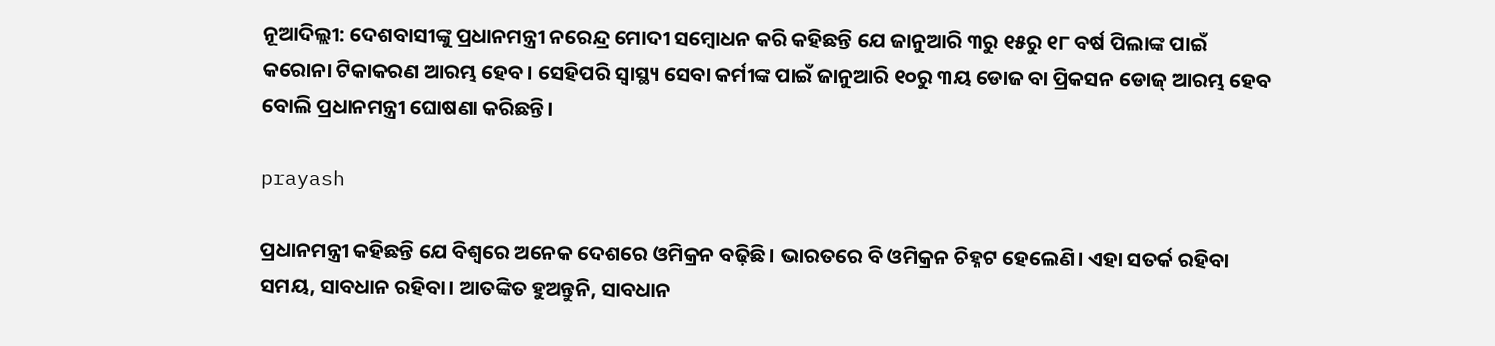ନୂଆଦିଲ୍ଲୀ: ଦେଶବାସୀଙ୍କୁ ପ୍ରଧାନମନ୍ତ୍ରୀ ନରେନ୍ଦ୍ର ମୋଦୀ ସମ୍ବୋଧନ କରି କହିଛନ୍ତି ଯେ ଜାନୁଆରି ୩ରୁ ୧୫ରୁ ୧୮ ବର୍ଷ ପିଲାଙ୍କ ପାଇଁ କରୋନା ଟିକାକରଣ ଆରମ୍ଭ ହେବ। ସେହିପରି ସ୍ବାସ୍ଥ୍ୟ ସେବା କର୍ମୀଙ୍କ ପାଇଁ ଜାନୁଆରି ୧୦ରୁ ୩ୟ ଡୋଜ ବା ପ୍ରିକସନ ଡୋଜ୍ ଆରମ୍ଭ ହେବ ବୋଲି ପ୍ରଧାନମନ୍ତ୍ରୀ ଘୋଷଣା କରିଛନ୍ତି।

prayash

ପ୍ରଧାନମନ୍ତ୍ରୀ କହିଛନ୍ତି ଯେ ବିଶ୍ବରେ ଅନେକ ଦେଶରେ ଓମିକ୍ରନ ବଢ଼ିଛି। ଭାରତରେ ବି ଓମିକ୍ରନ ଚିହ୍ନଟ ହେଲେଣି। ଏହା ସତର୍କ ରହିବା ସମୟ, ସାବଧାନ ରହିବା। ଆତଙ୍କିତ ହୁଅନ୍ତୁନି, ସାବଧାନ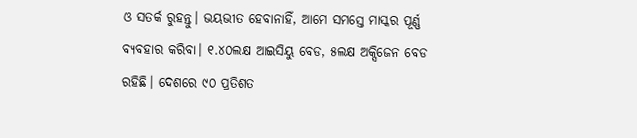ଓ ସତର୍କ ରୁହନ୍ତୁ। ଭୟଭୀତ ହେବାନାହିଁ, ଆମେ ସମସ୍ତେ ମାସ୍କର ପୂର୍ଣ୍ଣ ବ୍ୟବହାର କରିବା। ୧.୪୦ଲକ୍ଷ ଆଇସିୟୁ ବେଡ, ୫ଲକ୍ଷ ଅକ୍ସିଜେନ ବେଡ ରହିଛି। ଦେଶରେ ୯୦ ପ୍ରତିଶତ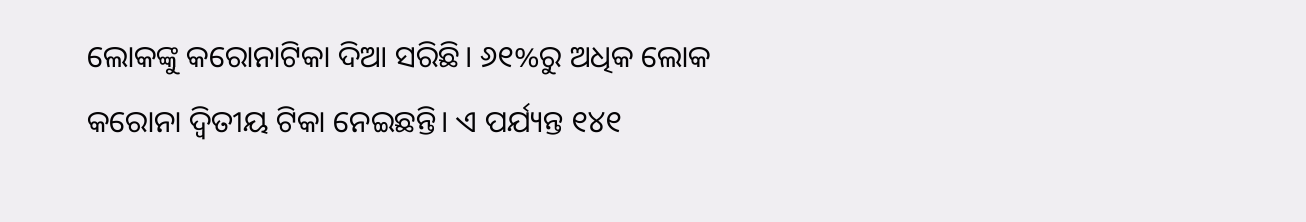ଲୋକଙ୍କୁ କରୋନାଟିକା ଦିଆ ସରିଛି। ୬୧%ରୁ ଅଧିକ ଲୋକ କରୋନା ଦ୍ବିତୀୟ ଟିକା ନେଇଛନ୍ତି। ଏ ପର୍ଯ୍ୟନ୍ତ ୧୪୧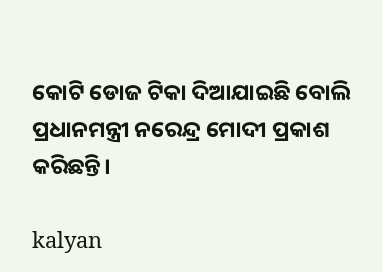କୋଟି ଡୋଜ ଟିକା ଦିଆଯାଇଛି ବୋଲି ପ୍ରଧାନମନ୍ତ୍ରୀ ନରେନ୍ଦ୍ର ମୋଦୀ ପ୍ରକାଶ କରିଛନ୍ତି।

kalyan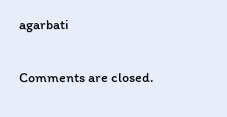agarbati

Comments are closed.